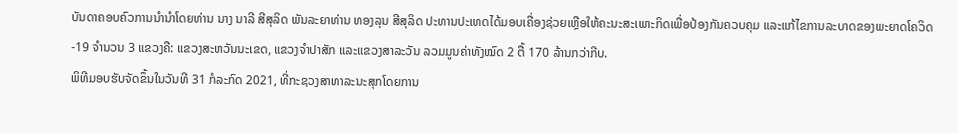ບັນດາຄອບຄົວການນຳນຳໂດຍທ່ານ ນາງ ນາລີ ສີສຸລິດ ພັນລະຍາທ່ານ ທອງລຸນ ສີສຸລິດ ປະທານປະເທດໄດ້ມອບເຄື່ອງຊ່ວຍເຫຼືອໃຫ້ຄະນະສະເພາະກິດເພື່ອປ້ອງກັນຄວບຄຸມ ແລະແກ້ໄຂການລະບາດຂອງພະຍາດໂຄວິດ-19 ຈຳນວນ 3 ແຂວງຄື: ແຂວງສະຫວັນນະເຂດ, ແຂວງຈຳປາສັກ ແລະແຂວງສາລະວັນ ລວມມູນຄ່າທັງໝົດ 2 ຕື້ 170 ລ້ານກວ່າກີບ.
ພິທີມອບຮັບຈັດຂຶ້ນໃນວັນທີ 31 ກໍລະກົດ 2021, ທີ່ກະຊວງສາທາລະນະສຸກໂດຍການ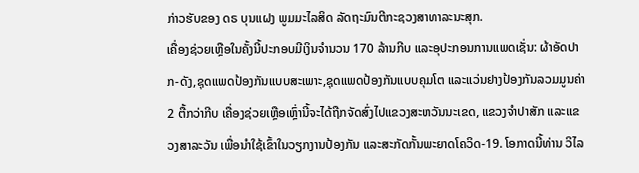ກ່າວຮັບຂອງ ດຣ ບຸນແຝງ ພູມມະໄລສິດ ລັດຖະມົນຕີກະຊວງສາທາລະນະສຸກ.
ເຄື່ອງຊ່ວຍເຫຼືອໃນຄັ້ງນີ້ປະກອບມີເງິນຈຳນວນ 170 ລ້ານກີບ ແລະອຸປະກອນການແພດເຊັ່ນ: ຜ້າອັດປາກ-ດັງ,ຊຸດແພດປ້ອງກັນແບບສະເພາະ,ຊຸດແພດປ້ອງກັນແບບຄຸມໂຕ ແລະແວ່ນຢາງປ້ອງກັນລວມມູນຄ່າ 2 ຕື້ກວ່າກີບ ເຄື່ອງຊ່ວຍເຫຼືອເຫຼົ່ານີ້ຈະໄດ້ຖືກຈັດສົ່ງໄປແຂວງສະຫວັນນະເຂດ, ແຂວງຈຳປາສັກ ແລະແຂວງສາລະວັນ ເພື່ອນໍາໃຊ້ເຂົ້າໃນວຽກງານປ້ອງກັນ ແລະສະກັດກັ້ນພະຍາດໂຄວິດ-19. ໂອກາດນີ້ທ່ານ ວິໄລ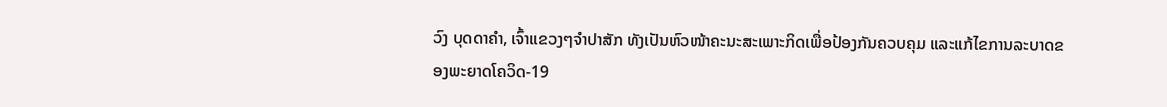ວົງ ບຸດດາຄໍາ, ເຈົ້າແຂວງໆຈໍາປາສັກ ທັງເປັນຫົວໜ້າຄະນະສະເພາະກິດເພື່ອປ້ອງກັນຄວບຄຸມ ແລະແກ້ໄຂການລະບາດຂອງພະຍາດໂຄວິດ-19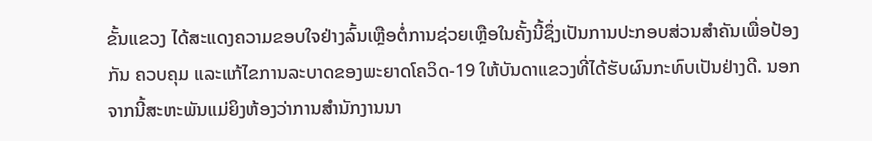ຂັ້ນແຂວງ ໄດ້ສະແດງຄວາມຂອບໃຈຢ່າງລົ້ນເຫຼືອຕໍ່ການຊ່ວຍເຫຼືອໃນຄັ້ງນີ້ຊຶ່ງເປັນການປະກອບສ່ວນສຳຄັນເພື່ອປ້ອງກັນ ຄວບຄຸມ ແລະແກ້ໄຂການລະບາດຂອງພະຍາດໂຄວິດ-19 ໃຫ້ບັນດາແຂວງທີ່ໄດ້ຮັບຜົນກະທົບເປັນຢ່າງດີ. ນອກຈາກນີ້ສະຫະພັນແມ່ຍິງຫ້ອງວ່າການສຳນັກງານນາ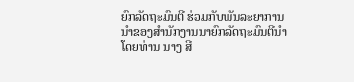ຍົກລັດຖະມົນຕີ ຮ່ວມກັບພັນລະຍາການນຳຂອງສຳນັກງານນາຍົກລັດຖະມົນຕີນຳໂດຍທ່ານ ນາງ ສີ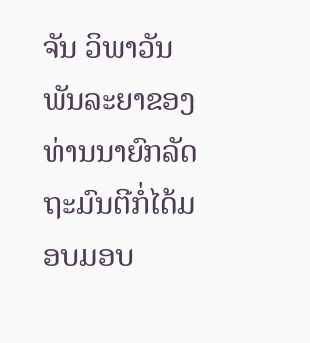ຈັນ ວິພາວັນ ພັນລະຍາຂອງທ່ານນາຍົກລັດຖະມົນຕີກໍ່ໄດ້ມອບມອບ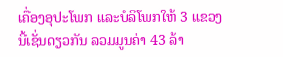ເຄື່ອງອຸປະໂພກ ແລະບໍລິໂພກໃຫ້ 3 ແຂວງນີ້ເຊັ່ນດຽວກັນ ລວມມູນຄ່າ 43 ລ້າ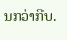ນກວ່າກີບ.